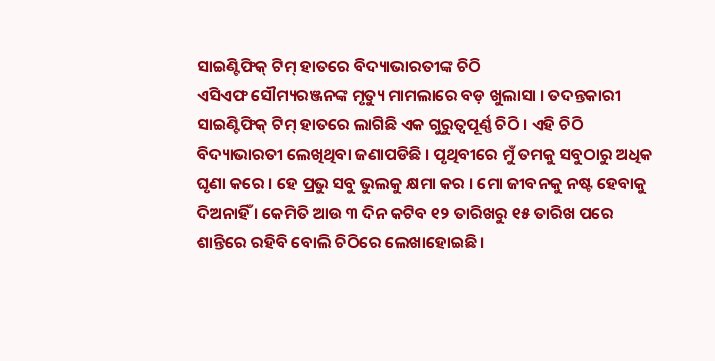ସାଇଣ୍ଟିଫିକ୍ ଟିମ୍ ହାତରେ ବିଦ୍ୟାଭାରତୀଙ୍କ ଚିଠି
ଏସିଏଫ ସୌମ୍ୟରଞ୍ଜନଙ୍କ ମୃତ୍ୟୁ ମାମଲାରେ ବଡ଼ ଖୁଲାସା । ତଦନ୍ତକାରୀ ସାଇଣ୍ଟିଫିକ୍ ଟିମ୍ ହାତରେ ଲାଗିଛି ଏକ ଗୁରୁତ୍ୱପୂର୍ଣ୍ଣ ଚିଠି । ଏହି ଚିଠି ବିଦ୍ୟାଭାରତୀ ଲେଖିଥିବା ଜଣାପଡିଛି । ପୃଥିବୀରେ ମୁଁ ତମକୁ ସବୁଠାରୁ ଅଧିକ ଘୃଣା କରେ । ହେ ପ୍ରଭୁ ସବୁ ଭୁଲକୁ କ୍ଷମା କର । ମୋ ଜୀବନକୁ ନଷ୍ଟ ହେବାକୁ ଦିଅନାହିଁ । କେମିତି ଆଉ ୩ ଦିନ କଟିବ ୧୨ ତାରିଖରୁ ୧୫ ତାରିଖ ପରେ ଶାନ୍ତିରେ ରହିବି ବୋଲି ଚିଠିରେ ଲେଖାହୋଇଛି ।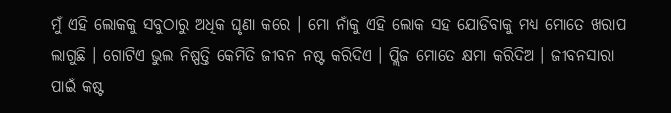ମୁଁ ଏହି ଲୋକକୁ ସବୁଠାରୁ ଅଧିକ ଘୃଣା କରେ । ମୋ ନାଁକୁ ଏହି ଲୋକ ସହ ଯୋଡିବାକୁ ମଧ୍ୟ ମୋତେ ଖରାପ ଲାଗୁଛି । ଗୋଟିଏ ଭୁଲ ନିଷ୍ପତ୍ତି କେମିତି ଜୀବନ ନଷ୍ଟ କରିଦିଏ । ପ୍ଲିଜ ମୋତେ କ୍ଷମା କରିଦିଅ । ଜୀବନସାରା ପାଇଁ କଷ୍ଟ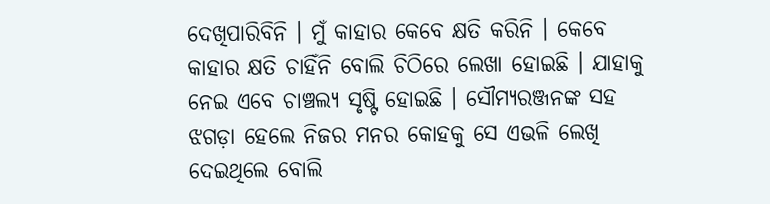ଦେଖିପାରିବିନି । ମୁଁ କାହାର କେବେ କ୍ଷତି କରିନି । କେବେ କାହାର କ୍ଷତି ଚାହିଁନି ବୋଲି ଚିଠିରେ ଲେଖା ହୋଇଛି । ଯାହାକୁ ନେଇ ଏବେ ଚାଞ୍ଚଲ୍ୟ ସୃଷ୍ଟି ହୋଇଛି । ସୌମ୍ୟରଞ୍ଜନଙ୍କ ସହ ଝଗଡ଼ା ହେଲେ ନିଜର ମନର କୋହକୁ ସେ ଏଭଳି ଲେଖି ଦେଇଥିଲେ ବୋଲି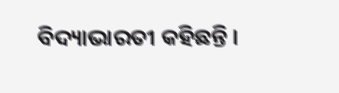ବିଦ୍ୟାଭାରତୀ କହିଛନ୍ତି ।